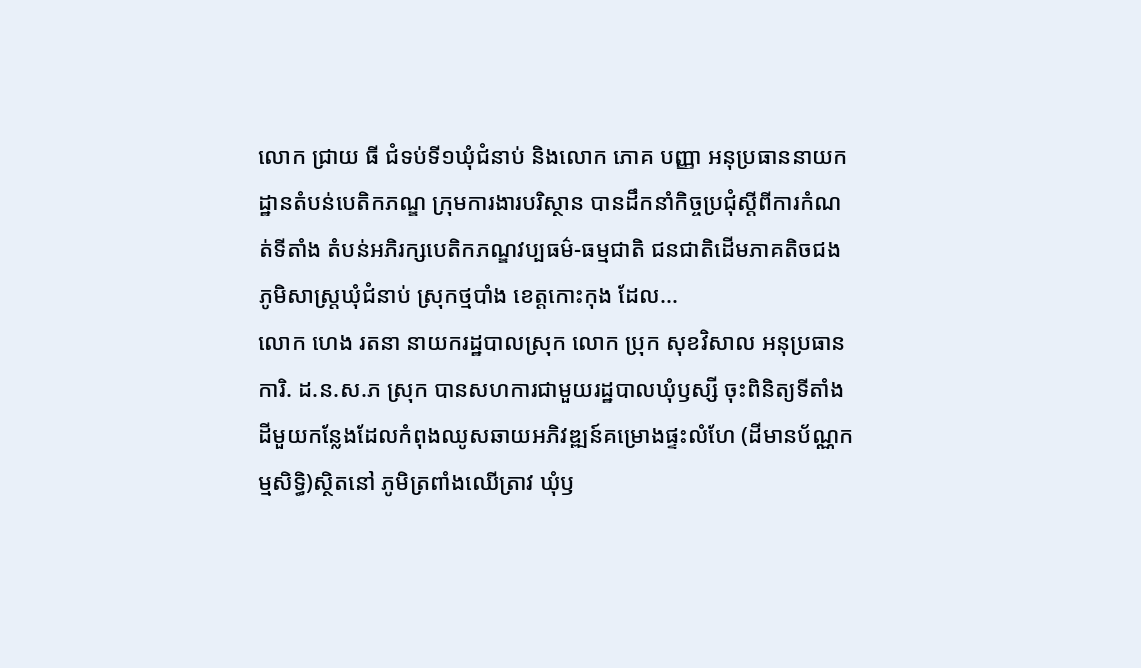លោក ជ្រាយ ធី ជំទប់ទី១ឃុំជំនាប់ និងលោក ភោគ បញ្ញា អនុប្រធាននាយកដ្ឋានតំបន់បេតិកភណ្ឌ ក្រុមការងារបរិស្ថាន បានដឹកនាំកិច្ចប្រជុំស្តីពីការកំណត់ទីតាំង តំបន់អភិរក្សបេតិកភណ្ឌវប្បធម៌-ធម្មជាតិ ជនជាតិដើមភាគតិចជង ភូមិសាស្ត្រឃុំជំនាប់ ស្រុកថ្មបាំង ខេត្តកោះកុង ដែល...
លោក ហេង រតនា នាយករដ្ឋបាលស្រុក លោក ប្រុក សុខវិសាល អនុប្រធានការិ. ដ.ន.ស.ភ ស្រុក បានសហការជាមួយរដ្ឋបាលឃុំឫស្សី ចុះពិនិត្យទីតាំងដីមួយកន្លែងដែលកំពុងឈូសឆាយអភិវឌ្ឍន៍គម្រោងផ្ទះលំហែ (ដីមានប័ណ្ណកម្មសិទ្ធិ)ស្ថិតនៅ ភូមិត្រពាំងឈើត្រាវ ឃុំឫ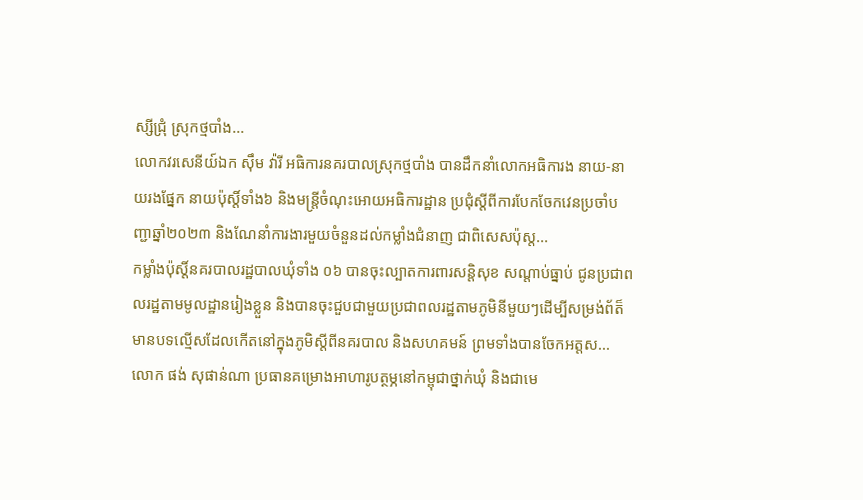ស្សីជ្រុំ ស្រុកថ្មបាំង...
លោកវរសេនីយ៍ឯក សុឹម វ៉ារី អធិការនគរបាលស្រុកថ្មបាំង បានដឹកនាំលោកអធិការង នាយ-នាយរងផ្នែក នាយប៉ុស្តិ៍ទាំង៦ និងមន្ត្រីចំណុះអោយអធិការដ្ឋាន ប្រជុំស្តីពីការបែកចែកវេនប្រចាំបញ្ជាឆ្នាំ២០២៣ និងណែនាំការងារមួយចំនួនដល់កម្លាំងជំនាញ ជាពិសេសប៉ុស្ត...
កម្លាំងប៉ុស្តិ៍នគរបាលរដ្ឋបាលឃុំទាំង ០៦ បានចុះល្បាតការពារសន្តិសុខ សណ្តាប់ធ្នាប់ ជូនប្រជាពលរដ្ឋតាមមូលដ្ឋានរៀងខ្លួន និងបានចុះជួបជាមួយប្រជាពលរដ្ឋតាមភូមិនីមួយៗដើម្បីសម្រង់ព័ត៏មានបទល្មើសដែលកើតនៅក្នុងភូមិស្តីពីនគរបាល និងសហគមន៍ ព្រមទាំងបានចែកអត្តស...
លោក ផង់ សុផាន់ណា ប្រធានគម្រោងអាហារូបត្ថម្ភនៅកម្ពុជាថ្នាក់ឃុំ និងជាមេ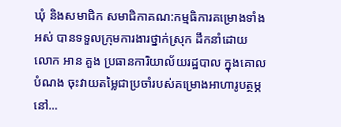ឃុំ និងសមាជិក សមាជិកាគណ:កម្មធិការគម្រោងទាំងអស់ បានទទួលក្រុមការងារថ្នាក់ស្រុក ដឹកនាំដោយ លោក អាន គួង ប្រធានការិយាល័យរដ្ឋបាល ក្នុងគោលបំណង ចុះវាយតម្លៃជាប្រចាំរបស់គម្រោងអាហារូបត្ថម្ភនៅ...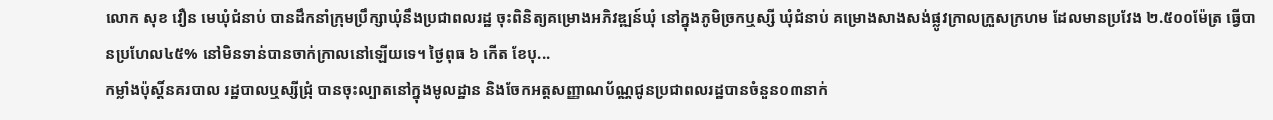លោក សុខ វឿន មេឃុំជំនាប់ បានដឹកនាំក្រុមប្រឹក្សាឃុំនឹងប្រជាពលរដ្ឋ ចុះពិនិត្យគម្រោងអភិវឌ្ឍន៍ឃុំ នៅក្នុងភូមិច្រកឬស្សី ឃុំជំនាប់ គម្រោងសាងសង់ផ្លូវក្រាលក្រួសក្រហម ដែលមានប្រវែង ២.៥០០ម៉ែត្រ ធ្វើបានប្រហែល៤៥% នៅមិនទាន់បានចាក់ក្រាលនៅឡើយទេ។ ថ្ងៃពុធ ៦ កើត ខែបុ...
កម្លាំងប៉ុស្ដិ៍នគរបាល រដ្ឋបាលឬស្សីជ្រុំ បានចុះល្បាតនៅក្នុងមូលដ្ឋាន និងចែកអត្តសញ្ញាណប័ណ្ណជូនប្រជាពលរដ្ឋបានចំនួន០៣នាក់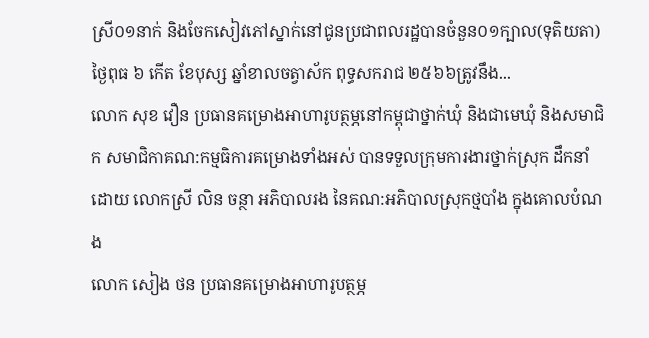ស្រី០១នាក់ និងចែកសៀវភៅស្នាក់នៅជូនប្រជាពលរដ្ឋបានចំនួន០១ក្បាល(ទុតិយតា) ថ្ងៃពុធ ៦ កើត ខែបុស្ស ឆ្នាំខាលចត្វាស័ក ពុទ្ធសករាជ ២៥៦៦ត្រូវនឹង...
លោក សុខ វឿន ប្រធានគម្រោងអាហារូបត្ថម្ភនៅកម្ពុជាថ្នាក់ឃុំ និងជាមេឃុំ និងសមាជិក សមាជិកាគណ:កម្មធិការគម្រោងទាំងអស់ បានទទួលក្រុមការងារថ្នាក់ស្រុក ដឹកនាំដោយ លោកស្រី លិន ចន្ថា អភិបាលរង នៃគណ:អភិបាលស្រុកថ្មបាំង ក្នុងគោលបំណង
លោក សៀង ថន ប្រធានគម្រោងអាហារូបត្ថម្ភ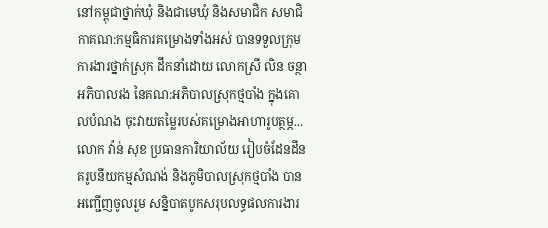នៅកម្ពុជាថ្នាក់ឃុំ និងជាមេឃុំ និងសមាជិក សមាជិកាគណ:កម្មធិការគម្រោងទាំងអស់ បានទទួលក្រុមការងារថ្នាក់ស្រុក ដឹកនាំដោយ លោកស្រី លិន ចន្ថា អភិបាលរង នៃគណ:អភិបាលស្រុកថ្មបាំង ក្នុងគោលបំណង ចុះវាយតម្លៃរបស់គម្រោងអាហារូបត្ថម្ភ...
លោក វ៉ាន់ សុខ ប្រធានការិយាល័យ រៀបចំដែនដីនគរូបនីយកម្មសំណង់ និងភូមិបាលស្រុកថ្មបាំង បានអញ្ជើញចូលរួម សន្និបាតបូកសរុបលទ្ធផលការងារ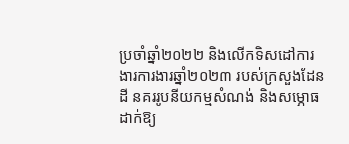ប្រចាំឆ្នាំ២០២២ និងលើកទិសដៅការងារការងារឆ្នាំ២០២៣ របស់ក្រសួងដែនដី នគររូបនីយកម្មសំណង់ និងសម្ភោធដាក់ឱ្យ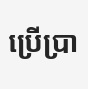ប្រើប្រា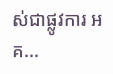ស់ជាផ្លូវការ អគ...